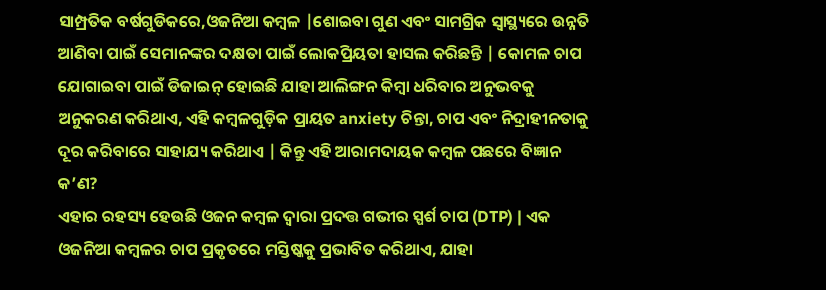ସାମ୍ପ୍ରତିକ ବର୍ଷଗୁଡିକରେ,ଓଜନିଆ କମ୍ବଳ |ଶୋଇବା ଗୁଣ ଏବଂ ସାମଗ୍ରିକ ସ୍ୱାସ୍ଥ୍ୟରେ ଉନ୍ନତି ଆଣିବା ପାଇଁ ସେମାନଙ୍କର ଦକ୍ଷତା ପାଇଁ ଲୋକପ୍ରିୟତା ହାସଲ କରିଛନ୍ତି | କୋମଳ ଚାପ ଯୋଗାଇବା ପାଇଁ ଡିଜାଇନ୍ ହୋଇଛି ଯାହା ଆଲିଙ୍ଗନ କିମ୍ବା ଧରିବାର ଅନୁଭବକୁ ଅନୁକରଣ କରିଥାଏ, ଏହି କମ୍ବଳଗୁଡ଼ିକ ପ୍ରାୟତ anxiety ଚିନ୍ତା, ଚାପ ଏବଂ ନିଦ୍ରାହୀନତାକୁ ଦୂର କରିବାରେ ସାହାଯ୍ୟ କରିଥାଏ | କିନ୍ତୁ ଏହି ଆରାମଦାୟକ କମ୍ବଳ ପଛରେ ବିଜ୍ଞାନ କ’ଣ?
ଏହାର ରହସ୍ୟ ହେଉଛି ଓଜନ କମ୍ବଳ ଦ୍ୱାରା ପ୍ରଦତ୍ତ ଗଭୀର ସ୍ପର୍ଶ ଚାପ (DTP) | ଏକ ଓଜନିଆ କମ୍ବଳର ଚାପ ପ୍ରକୃତରେ ମସ୍ତିଷ୍କକୁ ପ୍ରଭାବିତ କରିଥାଏ, ଯାହା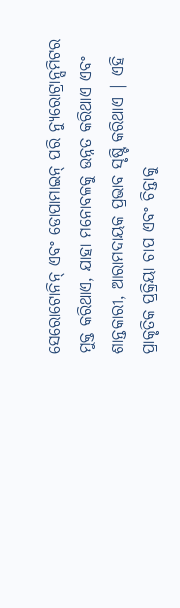ସେରୋଟୋନିନ୍ ଏବଂ ଡୋପାମାଇନ୍ ପରି ନ୍ୟୁରୋଟ୍ରାନ୍ସମିଟର ମୁକ୍ତ କରିଥାଏ, ଯାହା ମନୋବଳକୁ ଉନ୍ନତ କରିଥାଏ ଏବଂ ଶାନ୍ତକାରୀ, ଆରାମଦାୟକ ପ୍ରଭାବ ସୃଷ୍ଟି କରିଥାଏ | ଏହି ପ୍ରାକୃତିକ ପ୍ରକ୍ରିୟା ଚାପ ଏବଂ ଚିନ୍ତାକୁ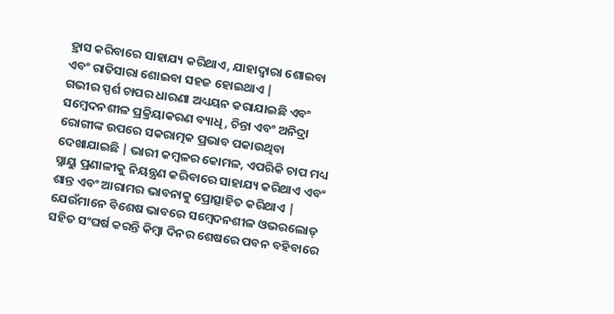ହ୍ରାସ କରିବାରେ ସାହାଯ୍ୟ କରିଥାଏ, ଯାହାଦ୍ୱାରା ଶୋଇବା ଏବଂ ରାତିସାରା ଶୋଇବା ସହଜ ହୋଇଥାଏ |
ଗଭୀର ସ୍ପର୍ଶ ଚାପର ଧାରଣା ଅଧ୍ୟୟନ କରାଯାଇଛି ଏବଂ ସମ୍ବେଦନଶୀଳ ପ୍ରକ୍ରିୟାକରଣ ବ୍ୟାଧି, ଚିନ୍ତା ଏବଂ ଅନିଦ୍ରା ରୋଗୀଙ୍କ ଉପରେ ସକରାତ୍ମକ ପ୍ରଭାବ ପକାଉଥିବା ଦେଖାଯାଇଛି | ଭାରୀ କମ୍ବଳର କୋମଳ, ଏପରିକି ଚାପ ମଧ୍ୟ ସ୍ନାୟୁ ପ୍ରଣାଳୀକୁ ନିୟନ୍ତ୍ରଣ କରିବାରେ ସାହାଯ୍ୟ କରିଥାଏ ଏବଂ ଶାନ୍ତ ଏବଂ ଆରାମର ଭାବନାକୁ ପ୍ରୋତ୍ସାହିତ କରିଥାଏ | ଯେଉଁମାନେ ବିଶେଷ ଭାବରେ ସମ୍ବେଦନଶୀଳ ଓଭରଲୋଡ୍ ସହିତ ସଂଘର୍ଷ କରନ୍ତି କିମ୍ବା ଦିନର ଶେଷରେ ପବନ ବହିବାରେ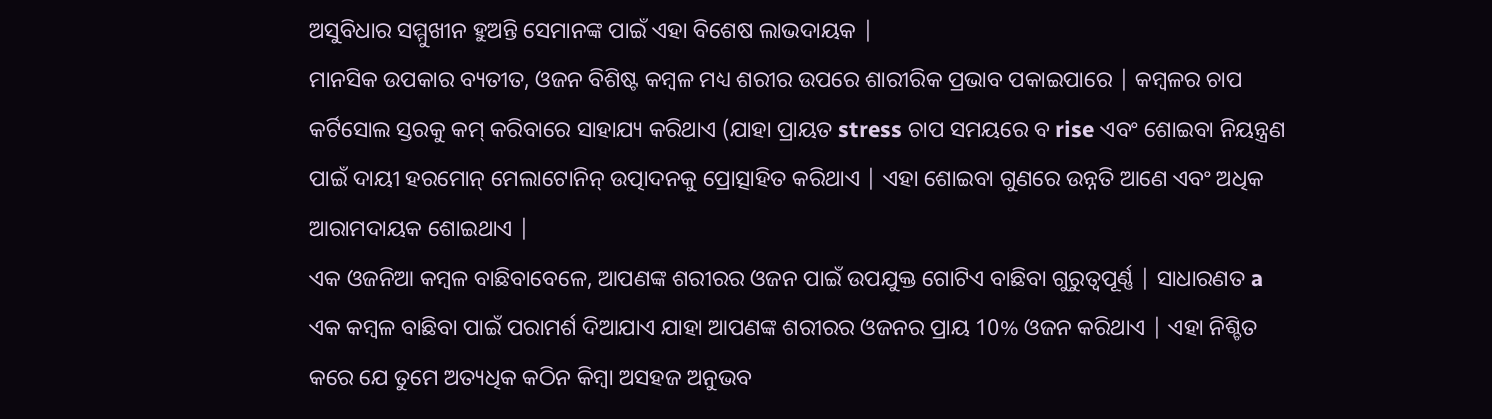ଅସୁବିଧାର ସମ୍ମୁଖୀନ ହୁଅନ୍ତି ସେମାନଙ୍କ ପାଇଁ ଏହା ବିଶେଷ ଲାଭଦାୟକ |
ମାନସିକ ଉପକାର ବ୍ୟତୀତ, ଓଜନ ବିଶିଷ୍ଟ କମ୍ବଳ ମଧ୍ୟ ଶରୀର ଉପରେ ଶାରୀରିକ ପ୍ରଭାବ ପକାଇପାରେ | କମ୍ବଳର ଚାପ କର୍ଟିସୋଲ ସ୍ତରକୁ କମ୍ କରିବାରେ ସାହାଯ୍ୟ କରିଥାଏ (ଯାହା ପ୍ରାୟତ stress ଚାପ ସମୟରେ ବ rise ଏବଂ ଶୋଇବା ନିୟନ୍ତ୍ରଣ ପାଇଁ ଦାୟୀ ହରମୋନ୍ ମେଲାଟୋନିନ୍ ଉତ୍ପାଦନକୁ ପ୍ରୋତ୍ସାହିତ କରିଥାଏ | ଏହା ଶୋଇବା ଗୁଣରେ ଉନ୍ନତି ଆଣେ ଏବଂ ଅଧିକ ଆରାମଦାୟକ ଶୋଇଥାଏ |
ଏକ ଓଜନିଆ କମ୍ବଳ ବାଛିବାବେଳେ, ଆପଣଙ୍କ ଶରୀରର ଓଜନ ପାଇଁ ଉପଯୁକ୍ତ ଗୋଟିଏ ବାଛିବା ଗୁରୁତ୍ୱପୂର୍ଣ୍ଣ | ସାଧାରଣତ a ଏକ କମ୍ବଳ ବାଛିବା ପାଇଁ ପରାମର୍ଶ ଦିଆଯାଏ ଯାହା ଆପଣଙ୍କ ଶରୀରର ଓଜନର ପ୍ରାୟ 10% ଓଜନ କରିଥାଏ | ଏହା ନିଶ୍ଚିତ କରେ ଯେ ତୁମେ ଅତ୍ୟଧିକ କଠିନ କିମ୍ବା ଅସହଜ ଅନୁଭବ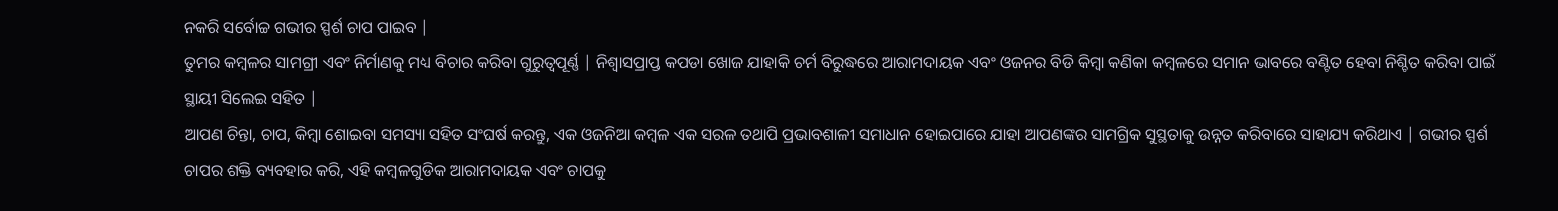ନକରି ସର୍ବୋଚ୍ଚ ଗଭୀର ସ୍ପର୍ଶ ଚାପ ପାଇବ |
ତୁମର କମ୍ବଳର ସାମଗ୍ରୀ ଏବଂ ନିର୍ମାଣକୁ ମଧ୍ୟ ବିଚାର କରିବା ଗୁରୁତ୍ୱପୂର୍ଣ୍ଣ | ନିଶ୍ୱାସପ୍ରାପ୍ତ କପଡା ଖୋଜ ଯାହାକି ଚର୍ମ ବିରୁଦ୍ଧରେ ଆରାମଦାୟକ ଏବଂ ଓଜନର ବିଡି କିମ୍ବା କଣିକା କମ୍ବଳରେ ସମାନ ଭାବରେ ବଣ୍ଟିତ ହେବା ନିଶ୍ଚିତ କରିବା ପାଇଁ ସ୍ଥାୟୀ ସିଲେଇ ସହିତ |
ଆପଣ ଚିନ୍ତା, ଚାପ, କିମ୍ବା ଶୋଇବା ସମସ୍ୟା ସହିତ ସଂଘର୍ଷ କରନ୍ତୁ, ଏକ ଓଜନିଆ କମ୍ବଳ ଏକ ସରଳ ତଥାପି ପ୍ରଭାବଶାଳୀ ସମାଧାନ ହୋଇପାରେ ଯାହା ଆପଣଙ୍କର ସାମଗ୍ରିକ ସୁସ୍ଥତାକୁ ଉନ୍ନତ କରିବାରେ ସାହାଯ୍ୟ କରିଥାଏ | ଗଭୀର ସ୍ପର୍ଶ ଚାପର ଶକ୍ତି ବ୍ୟବହାର କରି, ଏହି କମ୍ବଳଗୁଡିକ ଆରାମଦାୟକ ଏବଂ ଚାପକୁ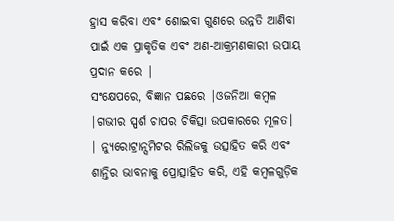ହ୍ରାସ କରିବା ଏବଂ ଶୋଇବା ଗୁଣରେ ଉନ୍ନତି ଆଣିବା ପାଇଁ ଏକ ପ୍ରାକୃତିକ ଏବଂ ଅଣ-ଆକ୍ରମଣକାରୀ ଉପାୟ ପ୍ରଦାନ କରେ |
ସଂକ୍ଷେପରେ, ବିଜ୍ଞାନ ପଛରେ |ଓଜନିଆ କମ୍ବଳ |ଗଭୀର ସ୍ପର୍ଶ ଚାପର ଚିକିତ୍ସା ଉପକାରରେ ମୂଳତ। | ନ୍ୟୁରୋଟ୍ରାନ୍ସମିଟର ରିଲିଜକୁ ଉତ୍ସାହିତ କରି ଏବଂ ଶାନ୍ତିର ଭାବନାକୁ ପ୍ରୋତ୍ସାହିତ କରି, ଏହି କମ୍ବଳଗୁଡ଼ିକ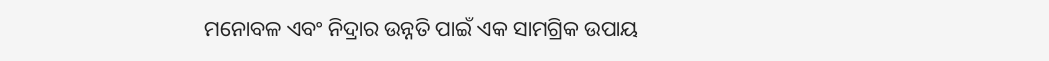ମନୋବଳ ଏବଂ ନିଦ୍ରାର ଉନ୍ନତି ପାଇଁ ଏକ ସାମଗ୍ରିକ ଉପାୟ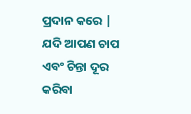ପ୍ରଦାନ କରେ | ଯଦି ଆପଣ ଚାପ ଏବଂ ଚିନ୍ତା ଦୂର କରିବା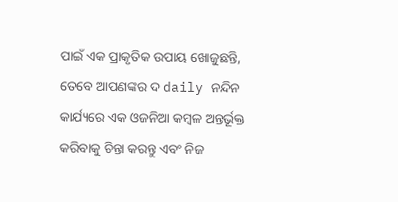ପାଇଁ ଏକ ପ୍ରାକୃତିକ ଉପାୟ ଖୋଜୁଛନ୍ତି, ତେବେ ଆପଣଙ୍କର ଦ daily ନନ୍ଦିନ କାର୍ଯ୍ୟରେ ଏକ ଓଜନିଆ କମ୍ବଳ ଅନ୍ତର୍ଭୂକ୍ତ କରିବାକୁ ଚିନ୍ତା କରନ୍ତୁ ଏବଂ ନିଜ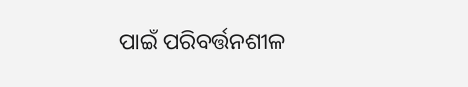ପାଇଁ ପରିବର୍ତ୍ତନଶୀଳ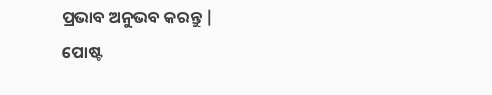ପ୍ରଭାବ ଅନୁଭବ କରନ୍ତୁ |
ପୋଷ୍ଟ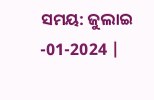ସମୟ: ଜୁଲାଇ -01-2024 |